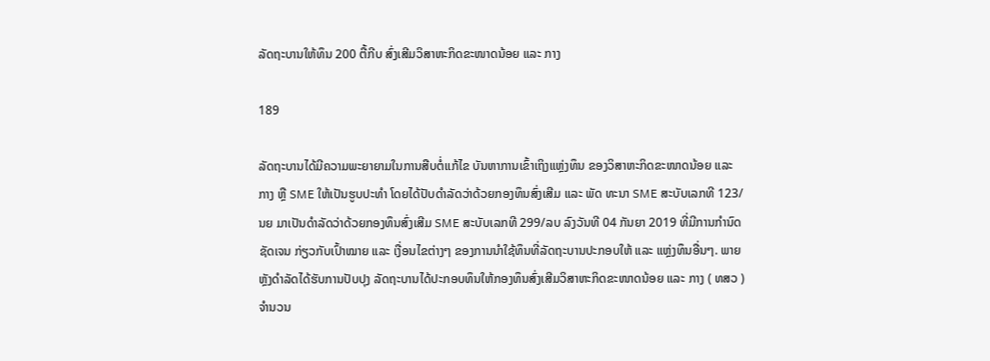ລັດຖະບານໃຫ້ທຶນ 200 ຕື້ກີບ ສົ່ງເສີມວິສາຫະກິດຂະໜາດນ້ອຍ ແລະ ກາງ

189

ລັດຖະບານໄດ້ມີຄວາມພະຍາຍາມໃນການສືບຕໍ່ແກ້ໄຂ ບັນຫາການເຂົ້າເຖິງແຫຼ່ງທຶນ ຂອງວິສາຫະກິດຂະໜາດນ້ອຍ ແລະ ກາງ ຫຼື SME ໃຫ້ເປັນຮູບປະທຳ ໂດຍໄດ້ປັບດຳລັດວ່າດ້ວຍກອງທຶນສົ່ງເສີມ ແລະ ພັດ ທະນາ SME ສະບັບເລກທີ 123/ນຍ ມາເປັນດຳລັດວ່າດ້ວຍກອງທຶນສົ່ງເສີມ SME ສະບັບເລກທີ 299/ລບ ລົງວັນທີ 04 ກັນຍາ 2019 ທີ່ມີການກຳນົດຊັດເຈນ ກ່ຽວກັບເປົ້າໝາຍ ແລະ ເງື່ອນໄຂຕ່າງໆ ຂອງການນໍາໃຊ້ທຶນທີ່ລັດຖະບານປະກອບໃຫ້ ແລະ ແຫຼ່ງທຶນອື່ນໆ. ພາຍຫຼັງດຳລັດໄດ້ຮັບການປັບປຸງ ລັດຖະບານໄດ້ປະກອບທຶນໃຫ້ກອງທຶນສົ່ງເສີມວິສາຫະກິດຂະໜາດນ້ອຍ ແລະ ກາງ ( ທສວ ) ຈຳນວນ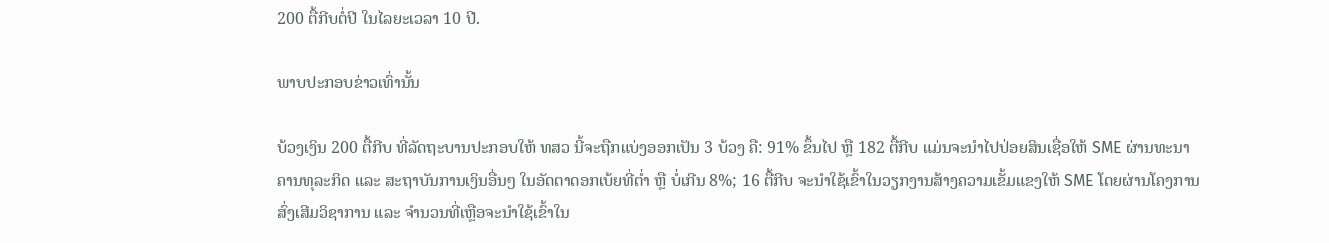200 ຕື້ກີບຕໍ່ປີ ໃນໄລຍະເວລາ 10 ປີ.

ພາບປະກອບຂ່າວເທົ່ານັ້ນ

ບ້ວງເງິນ 200 ຕື້ກີບ ທີ່ລັດຖະບານປະກອບໃຫ້ ທສວ ນີ້ຈະຖືກແບ່ງອອກເປັນ 3 ບ້ວງ ຄື: 91% ຂຶ້ນໄປ ຫຼື 182 ຕື້ກີບ ແມ່ນຈະນຳໄປປ່ອຍສິນເຊື່ອໃຫ້ SME ຜ່ານທະນາຄານທຸລະກິດ ແລະ ສະຖາບັນການເງິນອື່ນໆ ໃນອັດຕາດອກເບ້ຍທີ່ຕໍ່າ ຫຼື ບໍ່ເກີນ 8%; 16 ຕື້ກີບ ຈະນໍາໃຊ້ເຂົ້າໃນວຽກງານສ້າງຄວາມເຂັ້ມແຂງໃຫ້ SME ໂດຍຜ່ານໂຄງການສົ່ງເສີມວິຊາການ ແລະ ຈຳນວນທີ່ເຫຼືອຈະນໍາໃຊ້ເຂົ້າໃນ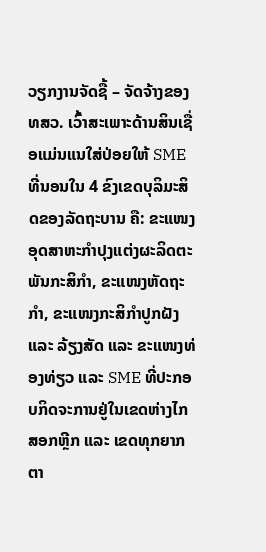ວຽກງານຈັດຊື້ – ຈັດຈ້າງຂອງ ທສວ. ເວົ້າສະເພາະດ້ານສິນເຊື່ອແມ່ນແນໃສ່ປ່ອຍໃຫ້ SME ທີ່ນອນໃນ 4 ຂົງເຂດບຸລິມະສິດຂອງລັດຖະບານ ຄື: ຂະແໜງອຸດສາຫະກໍາປຸງແຕ່ງຜະລິດຕະພັນກະສິກຳ, ຂະແໜງຫັດຖະກຳ, ຂະແໜງກະສິກຳປູກຝັງ ແລະ ລ້ຽງສັດ ແລະ ຂະແໜງທ່ອງທ່ຽວ ແລະ SME ທີ່ປະກອບກິດຈະການຢູ່ໃນເຂດຫ່າງໄກສອກຫຼີກ ແລະ ເຂດທຸກຍາກ ຕາ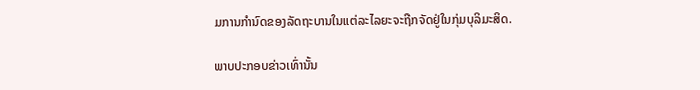ມການກຳນົດຂອງລັດຖະບານໃນແຕ່ລະໄລຍະຈະຖືກຈັດຢູ່ໃນກຸ່ມບຸລິມະສິດ.

ພາບປະກອບຂ່າວເທົ່ານັ້ນ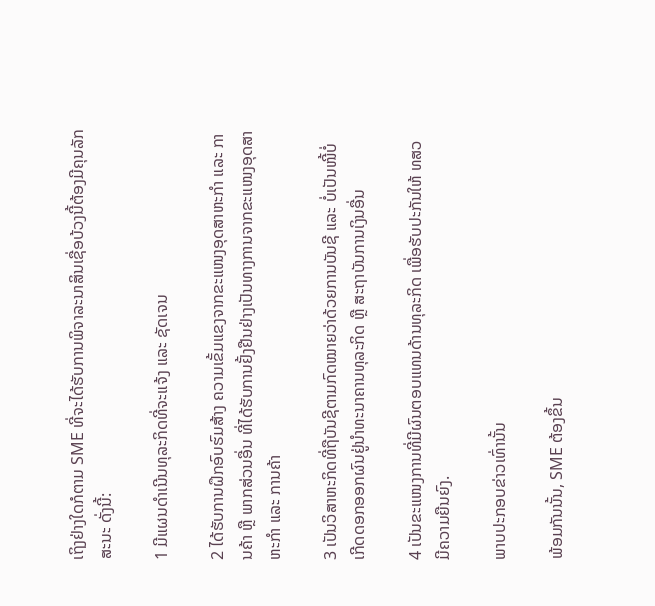ເຖິງຢ່າງໃດກໍຕາມ SME ທີ່ຈະໄດ້ຮັບການພິຈາລະນາສິນເຊື່ອບ້ວງນີ້ຕ້ອງມີຄຸນລັກສະນະ ດັ່ງນີ້:

1 ມີແຜນດໍາເນີນທຸລະກິດທີ່ຈະແຈ້ງ ແລະ ຊັດເຈນ

2 ໄດ້ຮັບການຝຶກອົບຮົມສ້າງ ຄວາມເຂັ້ມແຂງຈາກຂະແໜງອຸດສາຫະກໍາ ແລະ ການຄ້າ ຫຼື ພາກສ່ວນອື່ນ ທີ່ໄດ້ຮັບການຢັ້ງຢືນຢ່າງເປັນທາງການຈາກຂະແໜງອຸດສາຫະກໍາ ແລະ ການຄ້າ

3 ເປັນວິສາຫະກິດທີ່ຖືບັນຊີຕາມກົດໝາຍວ່າດ້ວຍການບັນຊີ ແລະ ບໍ່ເປັນໜີ້ບໍ່ເກີດດອກອອກຜົນຢູ່ນໍາທະນາຄານທຸລະກິດ ຫຼື ສະຖາບັນການເງິນອື່ນ

4 ເປັນຂະແໜງການທີ່ມີຜົນຕອບແທນດ້ານທຸລະກິດ ເພື່ອຮັບປະກັນໃຫ້ ທສວ ມີຄວາມຍືນຍົງ.

ພາບປະກອບຂ່າວເທົ່ານັ້ນ

ພ້ອມກັນນັ້ນ, SME ຕ້ອງຂຶ້ນ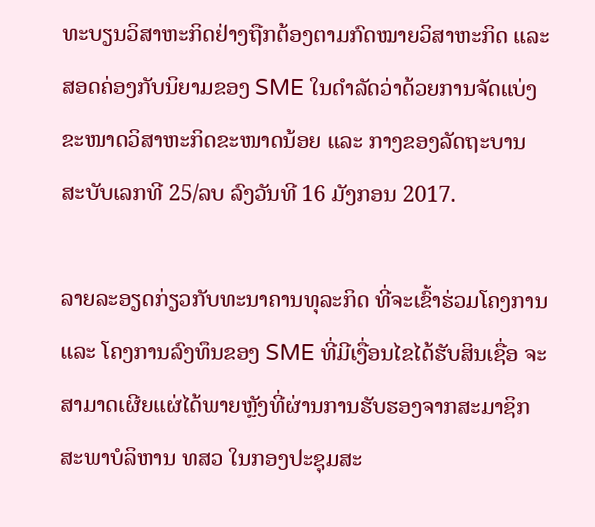ທະບຽນວິສາຫະກິດຢ່າງຖືກຕ້ອງຕາມກົດໝາຍວິສາຫະກິດ ແລະ ສອດຄ່ອງກັບນິຍາມຂອງ SME ໃນດໍາລັດວ່າດ້ວຍການຈັດແບ່ງຂະໜາດວິສາຫະກິດຂະໜາດນ້ອຍ ແລະ ກາງຂອງລັດຖະບານ ສະບັບເລກທີ 25/ລບ ລົງວັນທີ 16 ມັງກອນ 2017.

ລາຍລະອຽດກ່ຽວກັບທະນາຄານທຸລະກິດ ທີ່ຈະເຂົ້າຮ່ວມໂຄງການ ແລະ ໂຄງການລົງທຶນຂອງ SME ທີ່ມີເງື່ອນໄຂໄດ້ຮັບສິນເຊື່ອ ຈະສາມາດເຜີຍແຜ່ໄດ້ພາຍຫຼັງທີ່ຜ່ານການຮັບຮອງຈາກສະມາຊິກສະພາບໍລິຫານ ທສວ ໃນກອງປະຊຸມສະ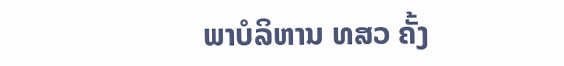ພາບໍລິຫານ ທສວ ຄັ້ງ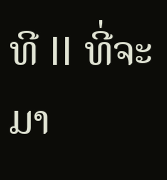ທີ II ທີ່ຈະມາ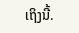ເຖິງນີ້.